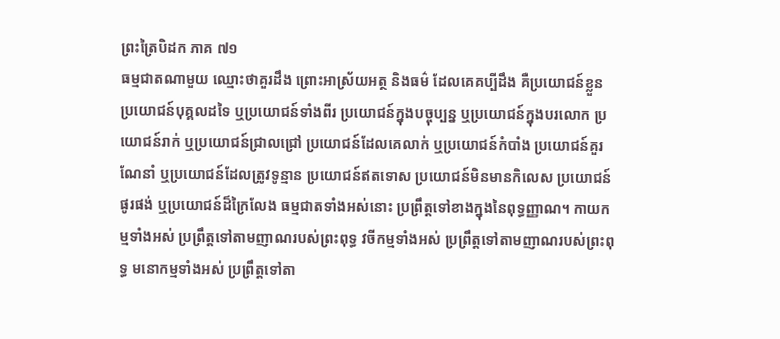ព្រះត្រៃបិដក ភាគ ៧១
ធម្មជាតណាមួយ ឈ្មោះថាគួរដឹង ព្រោះអាស្រ័យអត្ថ និងធម៌ ដែលគេគប្បីដឹង គឺប្រយោជន៍ខ្លួន ប្រយោជន៍បុគ្គលដទៃ ឬប្រយោជន៍ទាំងពីរ ប្រយោជន៍ក្នុងបច្ចុប្បន្ន ឬប្រយោជន៍ក្នុងបរលោក ប្រយោជន៍រាក់ ឬប្រយោជន៍ជ្រាលជ្រៅ ប្រយោជន៍ដែលគេលាក់ ឬប្រយោជន៍កំបាំង ប្រយោជន៍គួរណែនាំ ឬប្រយោជន៍ដែលត្រូវទូន្មាន ប្រយោជន៍ឥតទោស ប្រយោជន៍មិនមានកិលេស ប្រយោជន៍ផូរផង់ ឬប្រយោជន៍ដ៏ក្រៃលែង ធម្មជាតទាំងអស់នោះ ប្រព្រឹត្តទៅខាងក្នុងនៃពុទ្ធញ្ញាណ។ កាយកម្មទាំងអស់ ប្រព្រឹត្តទៅតាមញាណរបស់ព្រះពុទ្ធ វចីកម្មទាំងអស់ ប្រព្រឹត្តទៅតាមញាណរបស់ព្រះពុទ្ធ មនោកម្មទាំងអស់ ប្រព្រឹត្តទៅតា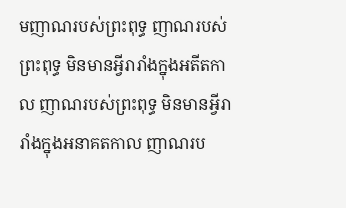មញាណរបស់ព្រះពុទ្ធ ញាណរបស់ព្រះពុទ្ធ មិនមានអ្វីរារាំងក្នុងអតីតកាល ញាណរបស់ព្រះពុទ្ធ មិនមានអ្វីរារាំងក្នុងអនាគតកាល ញាណរប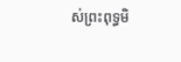ស់ព្រះពុទ្ធមិ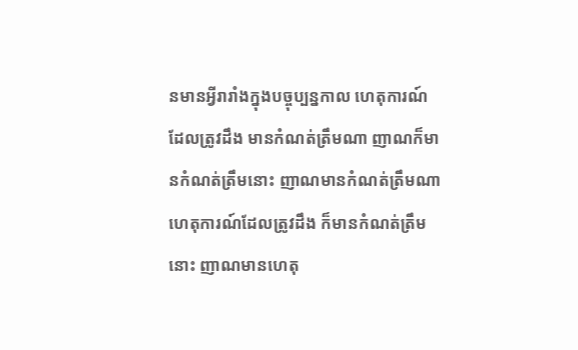នមានអ្វីរារាំងក្នុងបច្ចុប្បន្នកាល ហេតុការណ៍ដែលត្រូវដឹង មានកំណត់ត្រឹមណា ញាណក៏មានកំណត់ត្រឹមនោះ ញាណមានកំណត់ត្រឹមណា ហេតុការណ៍ដែលត្រូវដឹង ក៏មានកំណត់ត្រឹមនោះ ញាណមានហេតុ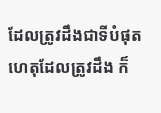ដែលត្រូវដឹងជាទីបំផុត ហេតុដែលត្រូវដឹង ក៏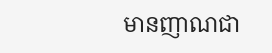មានញាណជា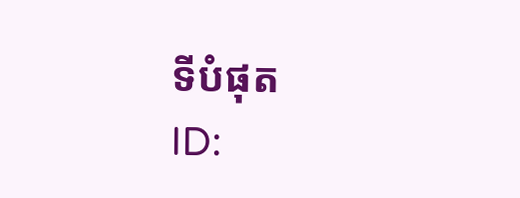ទីបំផុត
ID: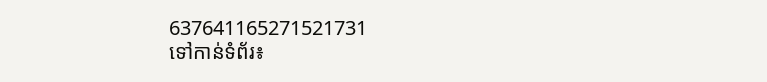637641165271521731
ទៅកាន់ទំព័រ៖